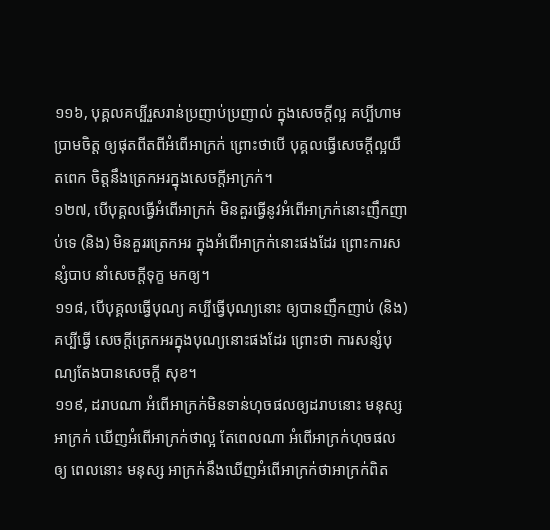១១៦, បុគ្គលគប្បីរួសរាន់ប្រញាប់ប្រញាល់ ក្នុងសេចក្តីល្អ គប្បីហាមប្រាមចិត្ត ឲ្យផុតពីតពីអំពើអាក្រក់ ព្រោះថាបើ បុគ្គលធ្វើសេចក្តីល្អយឺតពេក ចិត្តនឹងត្រេកអរក្នុងសេចក្តីអាក្រក់។
១២៧, បើបុគ្គលធ្វើអំពើអាក្រក់ មិនគួរធ្វើនូវអំពើអាក្រក់នោះញឹកញាប់ទេ (និង) មិនគួររត្រេកអរ ក្នុងអំពើអាក្រក់នោះផងដែរ ព្រោះការសន្សំបាប នាំសេចក្តីទុក្ខ មកឲ្យ។
១១៨, បើបុគ្គលធ្វើបុណ្យ គប្បីធ្វើបុណ្យនោះ ឲ្យបានញឹកញាប់ (និង) គប្បីធ្វើ សេចក្តីត្រេកអរក្នុងបុណ្យនោះផងដែរ ព្រោះថា ការសន្សំបុណ្យតែងបានសេចក្តី សុខ។
១១៩, ដរាបណា អំពើអាក្រក់មិនទាន់ហុចផលឲ្យដរាបនោះ មនុស្សអាក្រក់ ឃើញអំពើអាក្រក់ថាល្អ តែពេលណា អំពើអាក្រក់ហុចផលឲ្យ ពេលនោះ មនុស្ស អាក្រក់នឹងឃើញអំពើអាក្រក់ថាអាក្រក់ពិត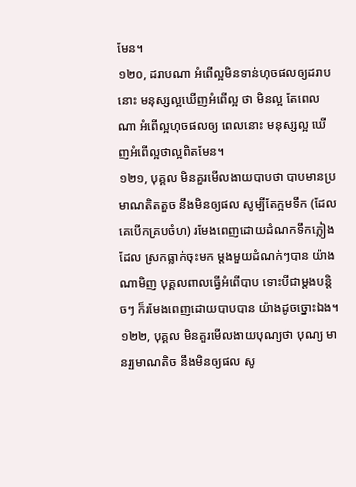មែន។
១២០, ដរាបណា អំពើល្អមិនទាន់ហុចផលឲ្យដរាបនោះ មនុស្សល្អឃើញអំពើល្អ ថា មិនល្អ តែពេលណា អំពើល្អហុចផលឲ្យ ពេលនោះ មនុស្សល្អ ឃើញអំពើល្អថាល្អពិតមែន។
១២១, បុគ្គល មិនគួរមើលងាយបាបថា បាបមានប្រមាណតិតតួច នឹងមិនឲ្យផល សូម្បីតែក្អមទឹក (ដែលគេបើកគ្របចំហ) រមែងពេញដោយដំណកទឹកភ្លៀងដែល ស្រកធ្លាក់ចុះមក ម្តងមួយដំណក់ៗបាន យ៉ាងណាមិញ បុគ្គលពាលធ្វើអំពើបាប ទោះបីជាម្តងបន្តិចៗ ក៏រមែងពេញដោយបាបបាន យ៉ាងដូចច្នោះឯង។
១២២, បុគ្គល មិនគួរមើលងាយបុណ្យថា បុណ្យ មានរ្បមាណតិច នឹងមិនឲ្យផល សូ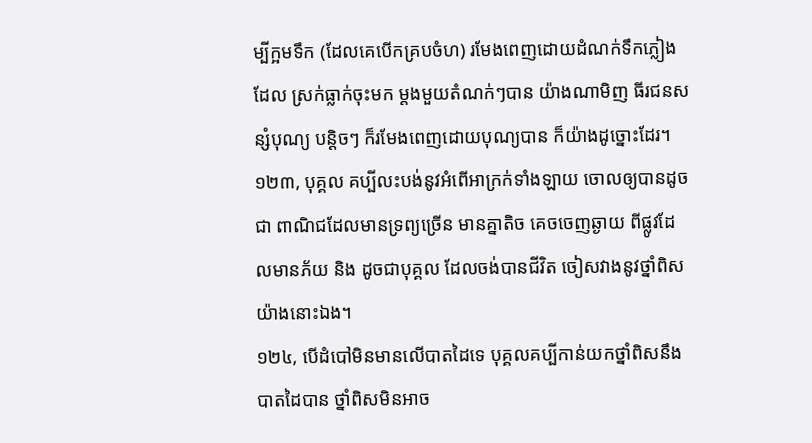ម្បីក្អមទឹក (ដែលគេបើកគ្របចំហ) រមែងពេញដោយដំណក់ទឹកភ្លៀងដែល ស្រក់ធ្លាក់ចុះមក ម្តងមួយតំណក់ៗបាន យ៉ាងណាមិញ ធីរជនសន្សំបុណ្យ បន្តិចៗ ក៏រមែងពេញដោយបុណ្យបាន ក៏យ៉ាងដូច្នោះដែរ។
១២៣, បុគ្គល គប្បីលះបង់នូវអំពើអាក្រក់ទាំងឡាយ ចោលឲ្យបានដូចជា ពាណិជដែលមានទ្រព្យច្រើន មានគ្នាតិច គេចចេញឆ្ងាយ ពីផ្លូវដែលមានភ័យ និង ដូចជាបុគ្គល ដែលចង់បានជីវិត ចៀសវាងនូវថ្នាំពិស យ៉ាងនោះឯង។
១២៤, បើដំបៅមិនមានលើបាតដៃទេ បុគ្គលគប្បីកាន់យកថ្នាំពិសនឹងបាតដៃបាន ថ្នាំពិសមិនអាច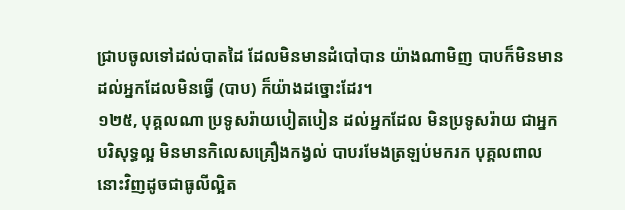ជ្រាបចូលទៅដល់បាតដៃ ដែលមិនមានដំបៅបាន យ៉ាងណាមិញ បាបក៏មិនមានដល់អ្នកដែលមិនធ្វើ (បាប) ក៏យ៉ាងដច្នោះដែរ។
១២៥, បុគ្គលណា ប្រទូសរ៉ាយបៀតបៀន ដល់អ្នកដែល មិនប្រទូសរ៉ាយ ជាអ្នក បរិសុទ្ធល្អ មិនមានកិលេសគ្រឿងកង្វល់ បាបរមែងត្រឡប់មករក បុគ្គលពាល នោះវិញដូចជាធូលីល្អិត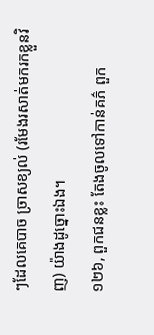ៗដែលគេបាច ច្រាសខ្យល់ (រមែងរសាត់មករកខ្លួនវិញ) យ៉ាងដូច្នោះឯង។
១២៦, ពួកជនខ្លះ តែងចូលទៅកាន់គភ៌ ពួក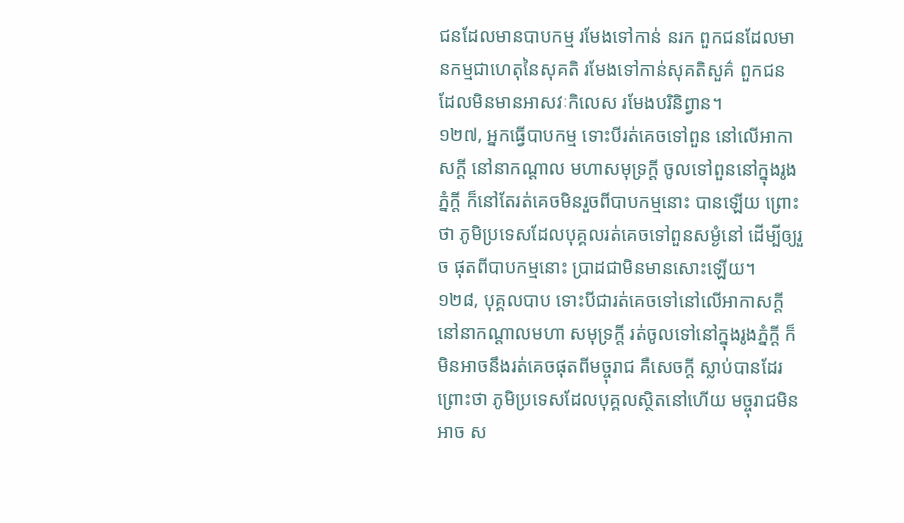ជនដែលមានបាបកម្ម រមែងទៅកាន់ នរក ពួកជនដែលមានកម្មជាហេតុនៃសុគតិ រមែងទៅកាន់សុគតិសួគ៌ ពួកជន ដែលមិនមានអាសវៈកិលេស រមែងបរិនិព្វាន។
១២៧, អ្នកធ្វើបាបកម្ម ទោះបីរត់គេចទៅពួន នៅលើអាកាសក្តី នៅនាកណ្តាល មហាសមុទ្រក្តី ចូលទៅពួននៅក្នុងរូងភ្នំក្តី ក៏នៅតែរត់គេចមិនរួចពីបាបកម្មនោះ បានឡើយ ព្រោះថា ភូមិប្រទេសដែលបុគ្គលរត់គេចទៅពួនសម្ងំនៅ ដើម្បីឲ្យរួច ផុតពីបាបកម្មនោះ ប្រាដជាមិនមានសោះឡើយ។
១២៨, បុគ្គលបាប ទោះបីជារត់គេចទៅនៅលើអាកាសក្តី នៅនាកណ្តាលមហា សមុទ្រក្តី រត់ចូលទៅនៅក្នុងរូងភ្នំក្តី ក៏មិនអាចនឹងរត់គេចផុតពីមច្ចុរាជ គឺសេចក្តី ស្លាប់បានដែរ ព្រោះថា ភូមិប្រទេសដែលបុគ្គលស្ថិតនៅហើយ មច្ចុរាជមិនអាច ស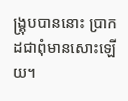ង្រ្គុបបាននោះ ប្រាកដជាពុំមានសោះឡើយ។